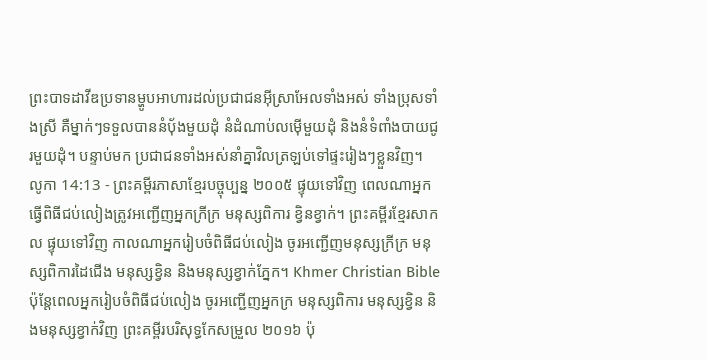ព្រះបាទដាវីឌប្រទានម្ហូបអាហារដល់ប្រជាជនអ៊ីស្រាអែលទាំងអស់ ទាំងប្រុសទាំងស្រី គឺម្នាក់ៗទទួលបាននំប៉័ងមួយដុំ នំដំណាប់លម៉ើមួយដុំ និងនំទំពាំងបាយជូរមួយដុំ។ បន្ទាប់មក ប្រជាជនទាំងអស់នាំគ្នាវិលត្រឡប់ទៅផ្ទះរៀងៗខ្លួនវិញ។
លូកា 14:13 - ព្រះគម្ពីរភាសាខ្មែរបច្ចុប្បន្ន ២០០៥ ផ្ទុយទៅវិញ ពេលណាអ្នកធ្វើពិធីជប់លៀងត្រូវអញ្ជើញអ្នកក្រីក្រ មនុស្សពិការ ខ្វិនខ្វាក់។ ព្រះគម្ពីរខ្មែរសាកល ផ្ទុយទៅវិញ កាលណាអ្នករៀបចំពិធីជប់លៀង ចូរអញ្ជើញមនុស្សក្រីក្រ មនុស្សពិការដៃជើង មនុស្សខ្វិន និងមនុស្សខ្វាក់ភ្នែក។ Khmer Christian Bible ប៉ុន្ដែពេលអ្នករៀបចំពិធីជប់លៀង ចូរអញ្ជើញអ្នកក្រ មនុស្សពិការ មនុស្សខ្វិន និងមនុស្សខ្វាក់វិញ ព្រះគម្ពីរបរិសុទ្ធកែសម្រួល ២០១៦ ប៉ុ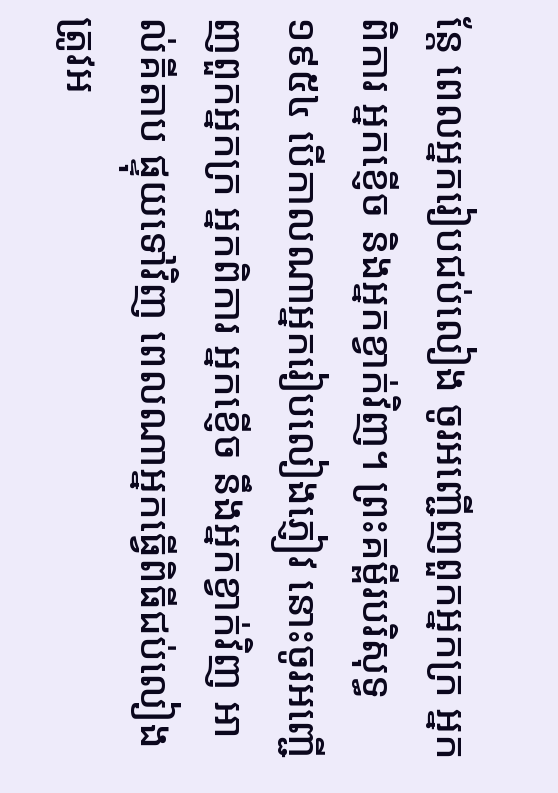ន្តែ ពេលអ្នករៀបជប់លៀង ចូរអញ្ជើញពួកអ្នកក្រ អ្នកពិការ អ្នកខ្ញើច និងអ្នកខ្វាក់វិញ។ ព្រះគម្ពីរបរិសុទ្ធ ១៩៥៤ បើកាលណាអ្នករៀបលៀងភ្ញៀវ នោះចូរអញ្ជើញពួកអ្នកក្រ អ្នកពិការ អ្នកខ្ញើច នឹងអ្នកខ្វាក់វិញ អាល់គីតាប ផ្ទុយទៅវិញ ពេលណាអ្នកធ្វើពិធីជប់លៀងត្រូវអ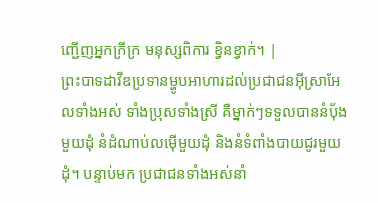ញ្ជើញអ្នកក្រីក្រ មនុស្សពិការ ខ្វិនខ្វាក់។ |
ព្រះបាទដាវីឌប្រទានម្ហូបអាហារដល់ប្រជាជនអ៊ីស្រាអែលទាំងអស់ ទាំងប្រុសទាំងស្រី គឺម្នាក់ៗទទួលបាននំប៉័ងមួយដុំ នំដំណាប់លម៉ើមួយដុំ និងនំទំពាំងបាយជូរមួយដុំ។ បន្ទាប់មក ប្រជាជនទាំងអស់នាំ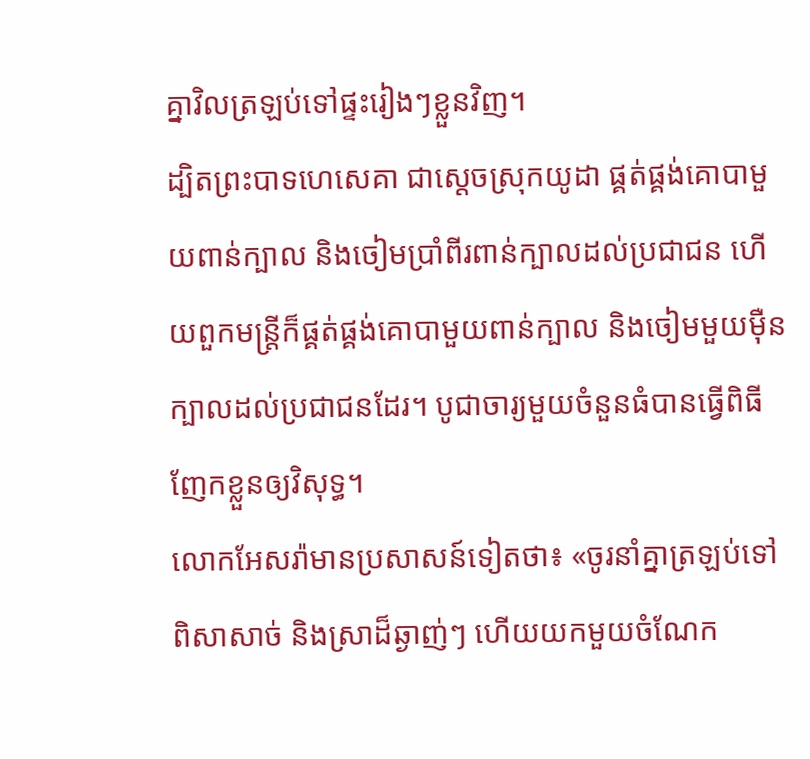គ្នាវិលត្រឡប់ទៅផ្ទះរៀងៗខ្លួនវិញ។
ដ្បិតព្រះបាទហេសេគា ជាស្ដេចស្រុកយូដា ផ្គត់ផ្គង់គោបាមួយពាន់ក្បាល និងចៀមប្រាំពីរពាន់ក្បាលដល់ប្រជាជន ហើយពួកមន្ត្រីក៏ផ្គត់ផ្គង់គោបាមួយពាន់ក្បាល និងចៀមមួយម៉ឺនក្បាលដល់ប្រជាជនដែរ។ បូជាចារ្យមួយចំនួនធំបានធ្វើពិធីញែកខ្លួនឲ្យវិសុទ្ធ។
លោកអែសរ៉ាមានប្រសាសន៍ទៀតថា៖ «ចូរនាំគ្នាត្រឡប់ទៅពិសាសាច់ និងស្រាដ៏ឆ្ងាញ់ៗ ហើយយកមួយចំណែក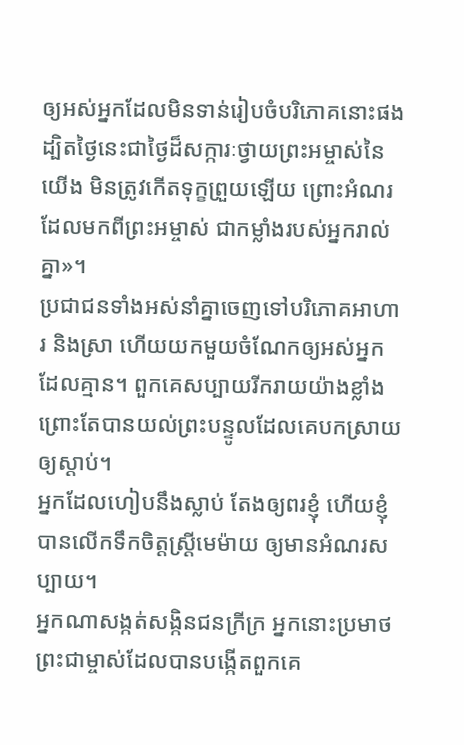ឲ្យអស់អ្នកដែលមិនទាន់រៀបចំបរិភោគនោះផង ដ្បិតថ្ងៃនេះជាថ្ងៃដ៏សក្ការៈថ្វាយព្រះអម្ចាស់នៃយើង មិនត្រូវកើតទុក្ខព្រួយឡើយ ព្រោះអំណរដែលមកពីព្រះអម្ចាស់ ជាកម្លាំងរបស់អ្នករាល់គ្នា»។
ប្រជាជនទាំងអស់នាំគ្នាចេញទៅបរិភោគអាហារ និងស្រា ហើយយកមួយចំណែកឲ្យអស់អ្នកដែលគ្មាន។ ពួកគេសប្បាយរីករាយយ៉ាងខ្លាំង ព្រោះតែបានយល់ព្រះបន្ទូលដែលគេបកស្រាយឲ្យស្ដាប់។
អ្នកដែលហៀបនឹងស្លាប់ តែងឲ្យពរខ្ញុំ ហើយខ្ញុំបានលើកទឹកចិត្តស្ត្រីមេម៉ាយ ឲ្យមានអំណរសប្បាយ។
អ្នកណាសង្កត់សង្កិនជនក្រីក្រ អ្នកនោះប្រមាថព្រះជាម្ចាស់ដែលបានបង្កើតពួកគេ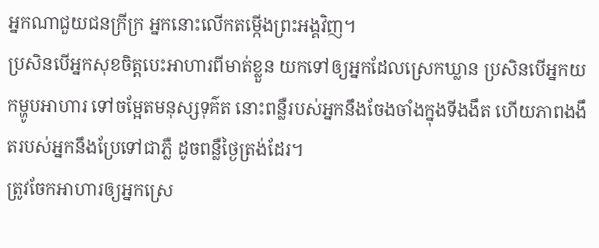អ្នកណាជួយជនក្រីក្រ អ្នកនោះលើកតម្កើងព្រះអង្គវិញ។
ប្រសិនបើអ្នកសុខចិត្តបេះអាហារពីមាត់ខ្លួន យកទៅឲ្យអ្នកដែលស្រេកឃ្លាន ប្រសិនបើអ្នកយកម្ហូបអាហារ ទៅចម្អែតមនុស្សទុគ៌ត នោះពន្លឺរបស់អ្នកនឹងចែងចាំងក្នុងទីងងឹត ហើយភាពងងឹតរបស់អ្នកនឹងប្រែទៅជាភ្លឺ ដូចពន្លឺថ្ងៃត្រង់ដែរ។
ត្រូវចែកអាហារឲ្យអ្នកស្រេ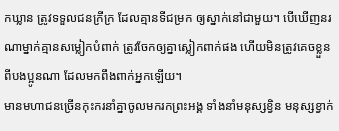កឃ្លាន ត្រូវទទួលជនក្រីក្រ ដែលគ្មានទីជម្រក ឲ្យស្នាក់នៅជាមួយ។ បើឃើញនរណាម្នាក់គ្មានសម្លៀកបំពាក់ ត្រូវចែកឲ្យគ្នាស្លៀកពាក់ផង ហើយមិនត្រូវគេចខ្លួនពីបងប្អូនណា ដែលមកពឹងពាក់អ្នកឡើយ។
មានមហាជនច្រើនកុះករនាំគ្នាចូលមករកព្រះអង្គ ទាំងនាំមនុស្សខ្វិន មនុស្សខ្វាក់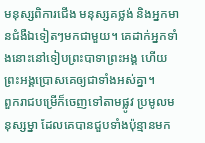មនុស្សពិការជើង មនុស្សគថ្លង់ និងអ្នកមានជំងឺឯទៀតៗមកជាមួយ។ គេដាក់អ្នកទាំងនោះនៅទៀបព្រះបាទាព្រះអង្គ ហើយព្រះអង្គប្រោសគេឲ្យជាទាំងអស់គ្នា។
ពួករាជបម្រើក៏ចេញទៅតាមផ្លូវ ប្រមូលមនុស្សម្នា ដែលគេបានជួបទាំងប៉ុន្មានមក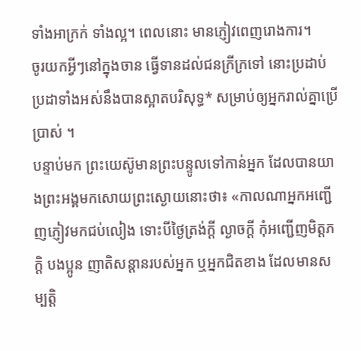ទាំងអាក្រក់ ទាំងល្អ។ ពេលនោះ មានភ្ញៀវពេញរោងការ។
ចូរយកអ្វីៗនៅក្នុងចាន ធ្វើទានដល់ជនក្រីក្រទៅ នោះប្រដាប់ប្រដាទាំងអស់នឹងបានស្អាតបរិសុទ្ធ* សម្រាប់ឲ្យអ្នករាល់គ្នាប្រើប្រាស់ ។
បន្ទាប់មក ព្រះយេស៊ូមានព្រះបន្ទូលទៅកាន់អ្នក ដែលបានយាងព្រះអង្គមកសោយព្រះស្ងោយនោះថា៖ «កាលណាអ្នកអញ្ជើញភ្ញៀវមកជប់លៀង ទោះបីថ្ងៃត្រង់ក្ដី ល្ងាចក្ដី កុំអញ្ជើញមិត្តភក្ដិ បងប្អូន ញាតិសន្ដានរបស់អ្នក ឬអ្នកជិតខាង ដែលមានសម្បត្តិ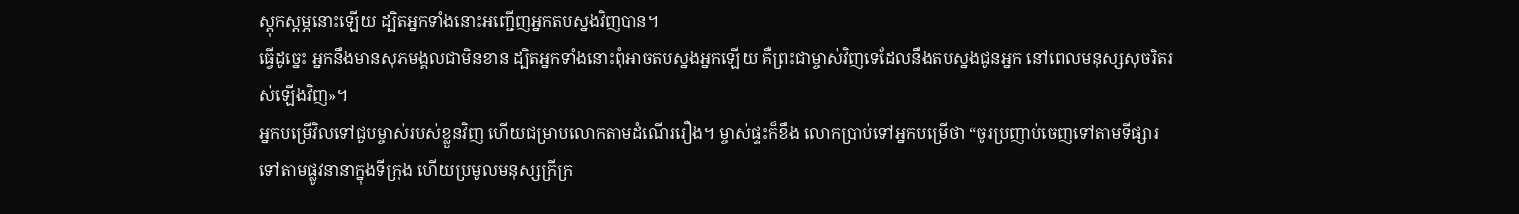ស្ដុកស្ដម្ភនោះឡើយ ដ្បិតអ្នកទាំងនោះអញ្ជើញអ្នកតបស្នងវិញបាន។
ធ្វើដូច្នេះ អ្នកនឹងមានសុភមង្គលជាមិនខាន ដ្បិតអ្នកទាំងនោះពុំអាចតបស្នងអ្នកឡើយ គឺព្រះជាម្ចាស់វិញទេដែលនឹងតបស្នងជូនអ្នក នៅពេលមនុស្សសុចរិតរស់ឡើងវិញ»។
អ្នកបម្រើវិលទៅជួបម្ចាស់របស់ខ្លួនវិញ ហើយជម្រាបលោកតាមដំណើររឿង។ ម្ចាស់ផ្ទះក៏ខឹង លោកប្រាប់ទៅអ្នកបម្រើថា “ចូរប្រញាប់ចេញទៅតាមទីផ្សារ ទៅតាមផ្លូវនានាក្នុងទីក្រុង ហើយប្រមូលមនុស្សក្រីក្រ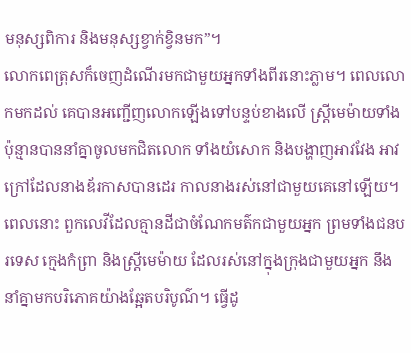មនុស្សពិការ និងមនុស្សខ្វាក់ខ្វិនមក”។
លោកពេត្រុសក៏ចេញដំណើរមកជាមួយអ្នកទាំងពីរនោះភ្លាម។ ពេលលោកមកដល់ គេបានអញ្ជើញលោកឡើងទៅបន្ទប់ខាងលើ ស្ត្រីមេម៉ាយទាំងប៉ុន្មានបាននាំគ្នាចូលមកជិតលោក ទាំងយំសោក និងបង្ហាញអាវវែង អាវក្រៅដែលនាងឌ័រកាសបានដេរ កាលនាងរស់នៅជាមួយគេនៅឡើយ។
ពេលនោះ ពួកលេវីដែលគ្មានដីជាចំណែកមត៌កជាមួយអ្នក ព្រមទាំងជនបរទេស ក្មេងកំព្រា និងស្ត្រីមេម៉ាយ ដែលរស់នៅក្នុងក្រុងជាមួយអ្នក នឹងនាំគ្នាមកបរិភោគយ៉ាងឆ្អែតបរិបូណ៌។ ធ្វើដូ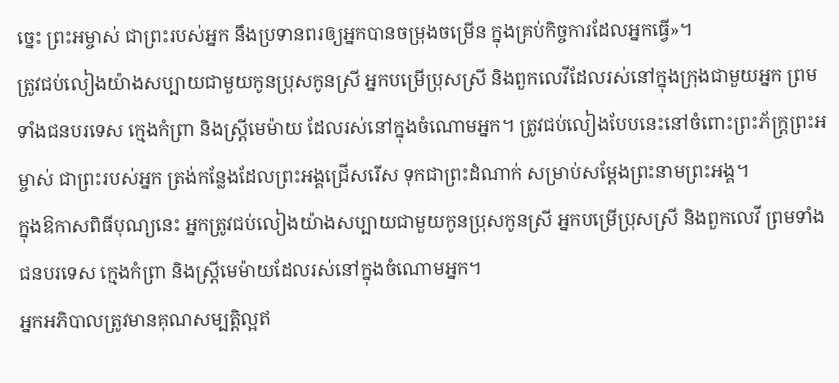ច្នេះ ព្រះអម្ចាស់ ជាព្រះរបស់អ្នក នឹងប្រទានពរឲ្យអ្នកបានចម្រុងចម្រើន ក្នុងគ្រប់កិច្ចការដែលអ្នកធ្វើ»។
ត្រូវជប់លៀងយ៉ាងសប្បាយជាមួយកូនប្រុសកូនស្រី អ្នកបម្រើប្រុសស្រី និងពួកលេវីដែលរស់នៅក្នុងក្រុងជាមួយអ្នក ព្រមទាំងជនបរទេស ក្មេងកំព្រា និងស្ត្រីមេម៉ាយ ដែលរស់នៅក្នុងចំណោមអ្នក។ ត្រូវជប់លៀងបែបនេះនៅចំពោះព្រះភ័ក្ត្រព្រះអម្ចាស់ ជាព្រះរបស់អ្នក ត្រង់កន្លែងដែលព្រះអង្គជ្រើសរើស ទុកជាព្រះដំណាក់ សម្រាប់សម្តែងព្រះនាមព្រះអង្គ។
ក្នុងឱកាសពិធីបុណ្យនេះ អ្នកត្រូវជប់លៀងយ៉ាងសប្បាយជាមួយកូនប្រុសកូនស្រី អ្នកបម្រើប្រុសស្រី និងពួកលេវី ព្រមទាំងជនបរទេស ក្មេងកំព្រា និងស្ត្រីមេម៉ាយដែលរស់នៅក្នុងចំណោមអ្នក។
អ្នកអភិបាលត្រូវមានគុណសម្បត្តិល្អឥ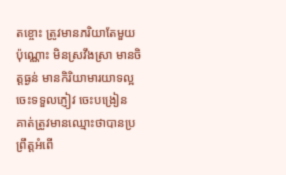តខ្ចោះ ត្រូវមានភរិយាតែមួយប៉ុណ្ណោះ មិនស្រវឹងស្រា មានចិត្តធ្ងន់ មានកិរិយាមារយាទល្អ ចេះទទួលភ្ញៀវ ចេះបង្រៀន
គាត់ត្រូវមានឈ្មោះថាបានប្រព្រឹត្តអំពើ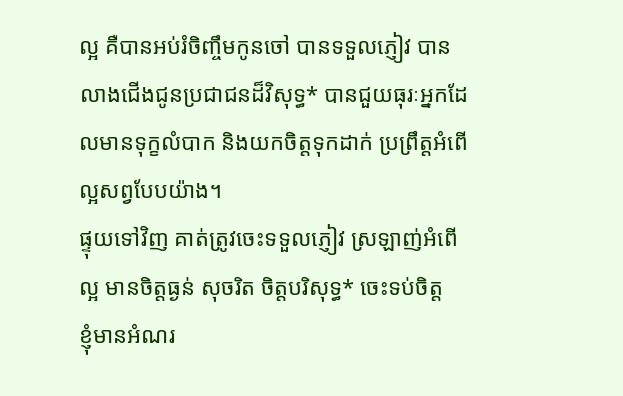ល្អ គឺបានអប់រំចិញ្ចឹមកូនចៅ បានទទួលភ្ញៀវ បានលាងជើងជូនប្រជាជនដ៏វិសុទ្ធ* បានជួយធុរៈអ្នកដែលមានទុក្ខលំបាក និងយកចិត្តទុកដាក់ ប្រព្រឹត្តអំពើល្អសព្វបែបយ៉ាង។
ផ្ទុយទៅវិញ គាត់ត្រូវចេះទទួលភ្ញៀវ ស្រឡាញ់អំពើល្អ មានចិត្តធ្ងន់ សុចរិត ចិត្តបរិសុទ្ធ* ចេះទប់ចិត្ត
ខ្ញុំមានអំណរ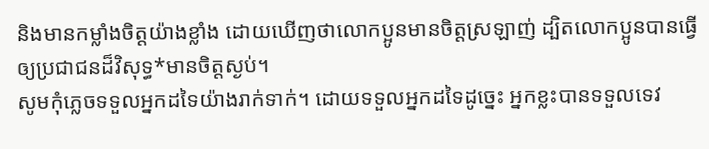និងមានកម្លាំងចិត្តយ៉ាងខ្លាំង ដោយឃើញថាលោកប្អូនមានចិត្តស្រឡាញ់ ដ្បិតលោកប្អូនបានធ្វើឲ្យប្រជាជនដ៏វិសុទ្ធ*មានចិត្តស្ងប់។
សូមកុំភ្លេចទទួលអ្នកដទៃយ៉ាងរាក់ទាក់។ ដោយទទួលអ្នកដទៃដូច្នេះ អ្នកខ្លះបានទទួលទេវ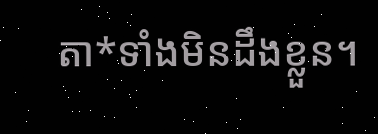តា*ទាំងមិនដឹងខ្លួន។